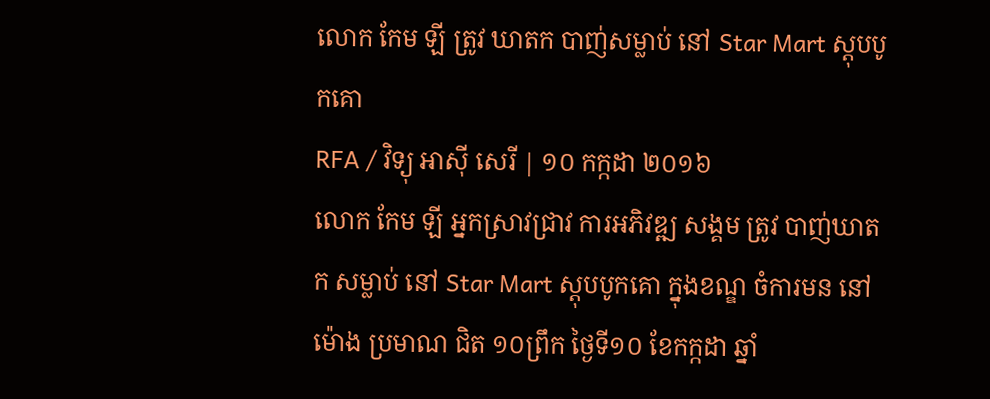លោក កែម ឡី ត្រូវ ឃាតក បាញ់សម្លាប់ នៅ Star Mart ស្តុបបូកគោ
RFA / វិទ្យុ អាស៊ី សេរី | ១០ កក្កដា ២០១៦
លោក កែម ឡី អ្នកស្រាវជ្រាវ ការអភិវឌ្ឍ សង្គម ត្រូវ បាញ់ឃាតក សម្លាប់ នៅ Star Mart ស្តុបបូកគោ ក្នុងខណ្ឌ ចំការមន នៅម៉ោង ប្រមាណ ជិត ១០ព្រឹក ថ្ងៃទី១០ ខែកក្កដា ឆ្នាំ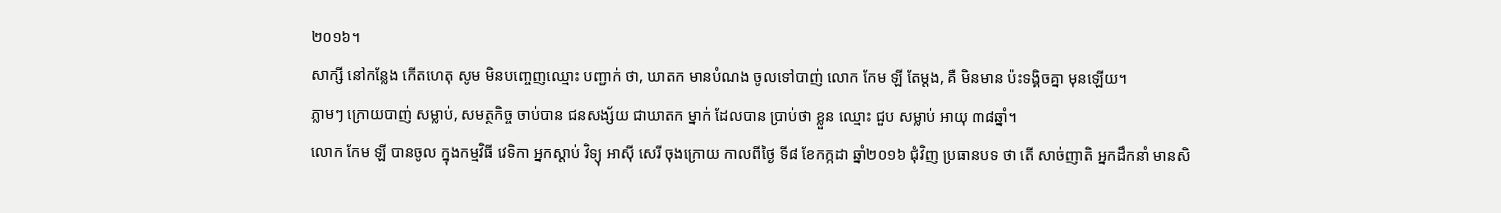២០១៦។
សាក្សី នៅកន្លែង កើតហេតុ សូម មិនបញ្ចេញឈ្មោះ បញ្ជាក់ ថា, ឃាតក មានបំណង ចូលទៅបាញ់ លោក កែម ឡី តែម្ដង, គឺ មិនមាន ប៉ះទង្គិចគ្នា មុនឡើយ។
ភ្លាមៗ ក្រោយបាញ់ សម្លាប់, សមត្ថកិច្ច ចាប់បាន ជនសង្ស័យ ជាឃាតក ម្នាក់ ដែលបាន ប្រាប់ថា ខ្លួន ឈ្មោះ ជួប សម្លាប់ អាយុ ៣៨ឆ្នាំ។
លោក កែម ឡី បានចូល ក្នុងកម្មវិធី វេទិកា អ្នកស្ដាប់ វិទ្យុ អាស៊ី សេរី ចុងក្រោយ កាលពីថ្ងៃ ទី៨ ខែកក្កដា ឆ្នាំ២០១៦ ជុំវិញ ប្រធានបទ ថា តើ សាច់ញាតិ អ្នកដឹកនាំ មានសិ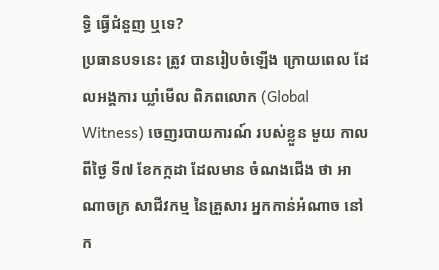ទ្ធិ ធ្វើជំនួញ ឬទេ?
ប្រធានបទនេះ ត្រូវ បានរៀបចំឡើង ក្រោយពេល ដែលអង្គការ ឃ្លាំមើល ពិភពលោក (Global Witness) ចេញរបាយការណ៍ របស់ខ្លួន មួយ កាលពីថ្ងៃ ទី៧ ខែកក្កដា ដែលមាន ចំណងជើង ថា អាណាចក្រ សាជីវកម្ម នៃគ្រួសារ អ្នកកាន់អំណាច នៅក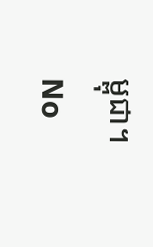ម្ពុជា។
No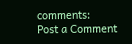comments:
Post a Comment